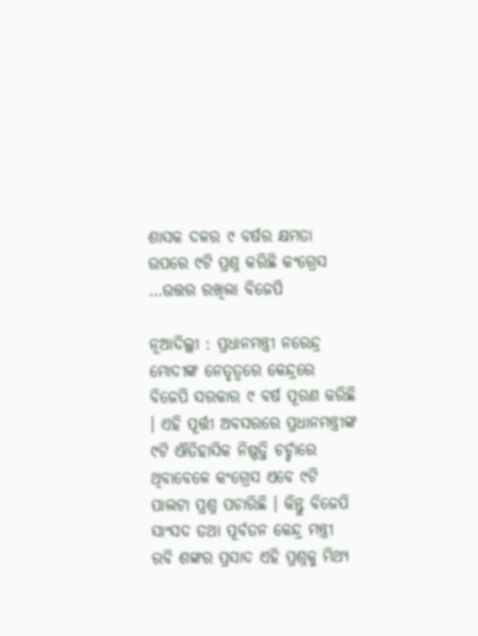ଶାସକ ଦଳର ୯ ବର୍ଷର କ୍ଷମତା ଉପରେ ୯ଟି ପ୍ରଶ୍ନ କରିଛି କଂଗ୍ରେସ …ଉତ୍ତର ରଖିଲା ବିଜେପି

ନୂଆଦିଲ୍ଲୀ : ପ୍ରଧାନମନ୍ତ୍ରୀ ନରେନ୍ଦ୍ର ମୋଦୀଙ୍କ ନେତୃତ୍ୱରେ କେନ୍ଦ୍ରରେ ବିଜେପି ସରକାର ୯ ବର୍ଷ ପୂରଣ କରିଛି । ଏହି ପୂର୍ତ୍ତୀ ଅବସରରେ ପ୍ରଧାନମନ୍ତ୍ରୀଙ୍କ ୯ଟି ଐତିହାସିକ ନିଷ୍ପତ୍ତି ଚର୍ଚ୍ଚାରେ ଥିବାବେଳେ କଂଗ୍ରେସ ଏବେ ୯ଟି ପାଲଟା ପ୍ରଶ୍ନ ପଚାରିଛି । କିନ୍ତୁ ବିଜେପି ସାଂସଦ ତଥା ପୂର୍ବତନ କେନ୍ଦ୍ର ମନ୍ତ୍ରୀ ରବି ଶଙ୍କର ପ୍ରସାଦ ଏହି ପ୍ରଶ୍ନକୁ ମିଥ୍ୟ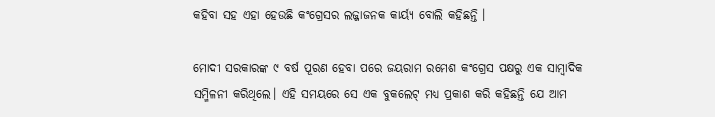କହିବା ସହ ଏହା ହେଉଛି କଂଗ୍ରେସର ଲଜ୍ଜାଜନକ କାର୍ୟ୍ୟ ବୋଲି କହିଛନ୍ତି ।

ମୋଦୀ ସରକାରଙ୍କ ୯ ବର୍ଷ ପୂରଣ ହେବା ପରେ ଜୟରାମ ରମେଶ କଂଗ୍ରେସ ପକ୍ଷରୁ ଏକ ସାମ୍ବାଦିକ ସମ୍ମିଳନୀ କରିଥିଲେ। ଏହି ସମୟରେ ସେ ଏକ ବୁକଲେଟ୍ ମଧ୍ୟ ପ୍ରକାଶ କରି କହିଛନ୍ତି ଯେ ଆମ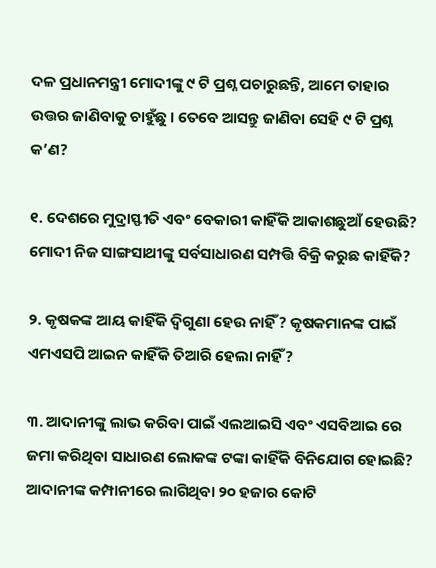ଦଳ ପ୍ରଧାନମନ୍ତ୍ରୀ ମୋଦୀଙ୍କୁ ୯ ଟି ପ୍ରଶ୍ନ ପଚାରୁଛନ୍ତି, ଆମେ ତାହାର ଉତ୍ତର ଜାଣିବାକୁ ଚାହୁଁଛୁ । ତେବେ ଆସନ୍ତୁ ଜାଣିବା ସେହି ୯ ଟି ପ୍ରଶ୍ନ କ’ଣ?

୧. ଦେଶରେ ମୁଦ୍ରାସ୍ଫୀତି ଏବଂ ବେକାରୀ କାହିଁକି ଆକାଶଛୁଆଁ ହେଉଛି? ମୋଦୀ ନିଜ ସାଙ୍ଗସାଥୀଙ୍କୁ ସର୍ବସାଧାରଣ ସମ୍ପତ୍ତି ବିକ୍ରି କରୁଛ କାହିଁକି?

୨. କୃଷକଙ୍କ ଆୟ କାହିଁକି ଦ୍ୱିଗୁଣା ହେଉ ନାହିଁ? କୃଷକମାନଙ୍କ ପାଇଁ ଏମଏସପି ଆଇନ କାହିଁକି ତିଆରି ହେଲା ନାହିଁ?

୩. ଆଦାନୀଙ୍କୁ ଲାଭ କରିବା ପାଇଁ ଏଲଆଇସି ଏବଂ ଏସବିଆଇ ରେ ଜମା କରିଥିବା ସାଧାରଣ ଲୋକଙ୍କ ଟଙ୍କା କାହିଁକି ବିନିଯୋଗ ହୋଇଛି? ଆଦାନୀଙ୍କ କମ୍ପାନୀରେ ଲାଗିଥିବା ୨୦ ହଜାର କୋଟି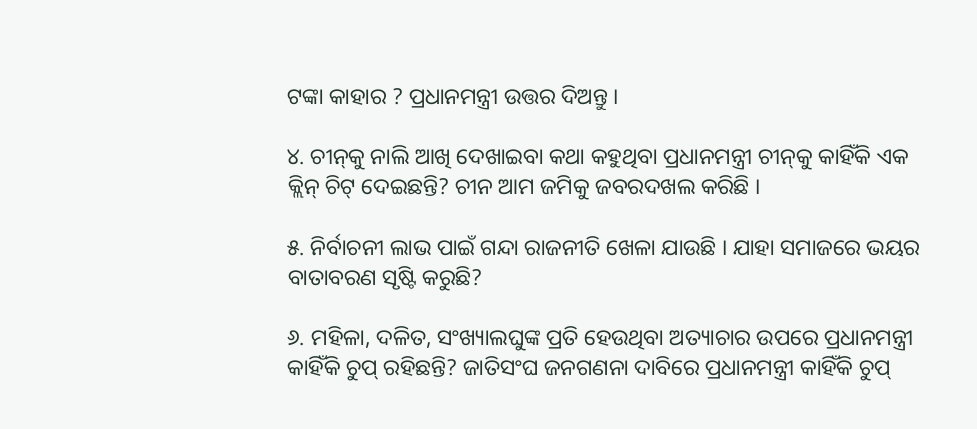ଟଙ୍କା କାହାର ? ପ୍ରଧାନମନ୍ତ୍ରୀ ଉତ୍ତର ଦିଅନ୍ତୁ ।

୪. ଚୀନ୍‌କୁ ନାଲି ଆଖି ଦେଖାଇବା କଥା କହୁଥିବା ପ୍ରଧାନମନ୍ତ୍ରୀ ଚୀନ୍‌କୁ କାହିଁକି ଏକ କ୍ଲିନ୍ ଚିଟ୍‌ ଦେଇଛନ୍ତି? ଚୀନ ଆମ ଜମିକୁ ଜବରଦଖଲ କରିଛି ।

୫. ନିର୍ବାଚନୀ ଲାଭ ପାଇଁ ଗନ୍ଦା ରାଜନୀତି ଖେଳା ଯାଉଛି । ଯାହା ସମାଜରେ ଭୟର ବାତାବରଣ ସୃଷ୍ଟି କରୁଛି?

୬. ମହିଳା, ଦଳିତ, ସଂଖ୍ୟାଲଘୁଙ୍କ ପ୍ରତି ହେଉଥିବା ଅତ୍ୟାଚାର ଉପରେ ପ୍ରଧାନମନ୍ତ୍ରୀ କାହିଁକି ଚୁପ୍ ରହିଛନ୍ତି? ଜାତିସଂଘ ଜନଗଣନା ଦାବିରେ ପ୍ରଧାନମନ୍ତ୍ରୀ କାହିଁକି ଚୁପ୍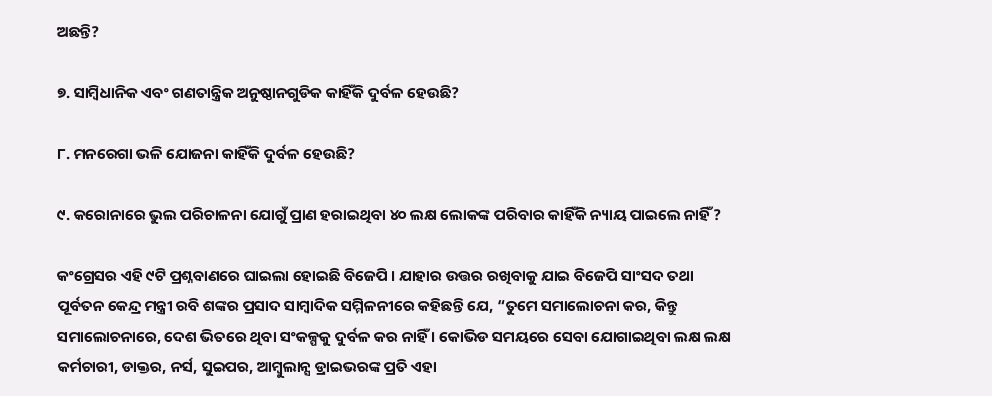ଅଛନ୍ତି?

୭. ସାମ୍ବିଧାନିକ ଏବଂ ଗଣତାନ୍ତ୍ରିକ ଅନୁଷ୍ଠାନଗୁଡିକ କାହିଁକି ଦୁର୍ବଳ ହେଉଛି?

୮. ମନରେଗା ଭଳି ଯୋଜନା କାହିଁକି ଦୁର୍ବଳ ହେଉଛି?

୯. କରୋନାରେ ଭୁଲ ପରିଚାଳନା ଯୋଗୁଁ ପ୍ରାଣ ହରାଇଥିବା ୪୦ ଲକ୍ଷ ଲୋକଙ୍କ ପରିବାର କାହିଁକି ନ୍ୟାୟ ପାଇଲେ ନାହିଁ?

କଂଗ୍ରେସର ଏହି ୯ଟି ପ୍ରଶ୍ନବାଣରେ ଘାଇଲା ହୋଇଛି ବିଜେପି । ଯାହାର ଉତ୍ତର ରଖିବାକୁ ଯାଇ ବିଜେପି ସାଂସଦ ତଥା ପୂର୍ବତନ କେନ୍ଦ୍ର ମନ୍ତ୍ରୀ ରବି ଶଙ୍କର ପ୍ରସାଦ ସାମ୍ବାଦିକ ସମ୍ମିଳନୀରେ କହିଛନ୍ତି ଯେ, “ତୁମେ ସମାଲୋଚନା କର, କିନ୍ତୁ ସମାଲୋଚନାରେ, ଦେଶ ଭିତରେ ଥିବା ସଂକଳ୍ପକୁ ଦୁର୍ବଳ କର ନାହିଁ । କୋଭିଡ ସମୟରେ ସେବା ଯୋଗାଇଥିବା ଲକ୍ଷ ଲକ୍ଷ କର୍ମଚାରୀ, ଡାକ୍ତର, ନର୍ସ, ସୁଇପର, ଆମ୍ବୁଲାନ୍ସ ଡ୍ରାଇଭରଙ୍କ ପ୍ରତି ଏହା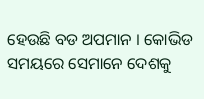ହେଉଛି ବଡ ଅପମାନ । କୋଭିଡ ସମୟରେ ସେମାନେ ଦେଶକୁ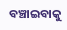ବଞ୍ଚାଇବାକୁ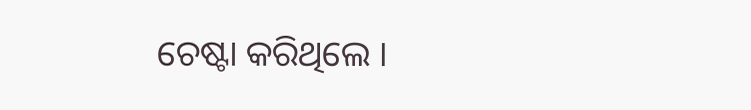ଚେଷ୍ଟା କରିଥିଲେ ।